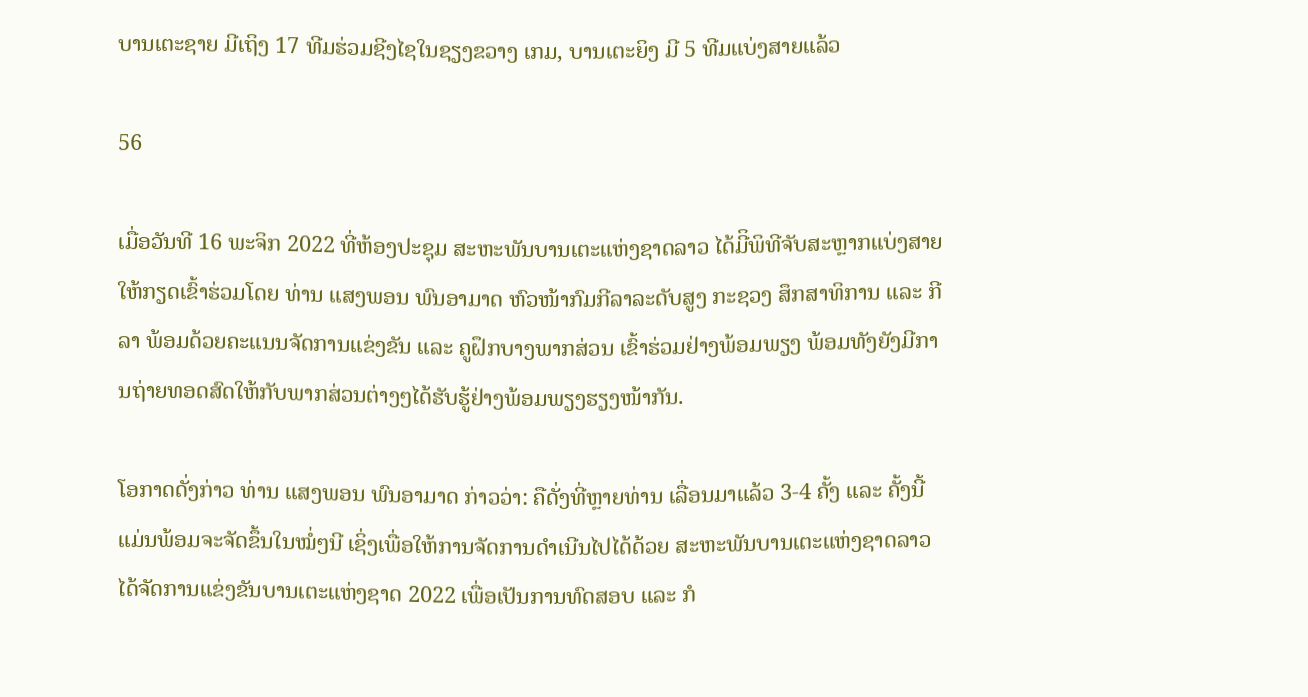ບານເຕະຊາຍ ມີເຖິງ 17 ທີມຮ່ວມຊີງໄຊໃນຊຽງຂວາງ ເກມ, ບານເຕະຍິງ ມີ 5 ທີມແບ່ງສາຍແລ້ວ

56

ເມື່ອວັນທີ 16 ພະຈິກ 2022 ທີ່ຫ້ອງປະຊຸມ ສະຫະພັນບານເຕະແຫ່ງຊາດລາວ ໄດ້ມີິພິທີຈັບສະຫຼາກແບ່ງສາຍ ໃຫ້ກຽດເຂົ້າຮ່ວມໂດຍ ທ່ານ ແສງພອນ ພົນອາມາດ ຫົວໜ້າກົມກີລາລະດັບສູງ ກະຊວງ ສຶກສາທິການ ແລະ ກີລາ ພ້ອມດ້ວຍຄະແນນຈັດການແຂ່ງຂັນ ແລະ ຄູຝຶກບາງພາກສ່ວນ ເຂົ້າຮ່ວມຢ່າງພ້ອມພຽງ ພ້ອມທັງຍັງມີການຖ່າຍທອດສົດໃຫ້ກັບພາກສ່ວນຕ່າງໆໄດ້ຮັບຮູ້ຢ່າງພ້ອມພຽງຮຽງໜ້າກັນ.

ໂອກາດດັ່ງກ່າວ ທ່ານ ແສງພອນ ພົນອາມາດ ກ່າວວ່າ: ຄືດັ່ງທີ່ຫຼາຍທ່ານ ເລື່ອນມາແລ້ວ 3-4 ຄັ້ງ ແລະ ຄັ້ງນີ້ແມ່ນພ້ອມຈະຈັດຂຶ້ນໃນໝໍ່ໆນີ ເຊິ່ງເພື່ອໃຫ້ການຈັດການດໍາເນີນໄປໄດ້ດ້ວຍ ສະຫະພັນບານເຕະແຫ່ງຊາດລາວ ໄດ້ຈັດການແຂ່ງຂັນບານເຕະແຫ່ງຊາດ 2022 ເພື່ອເປັນການທົດສອບ ແລະ ກໍ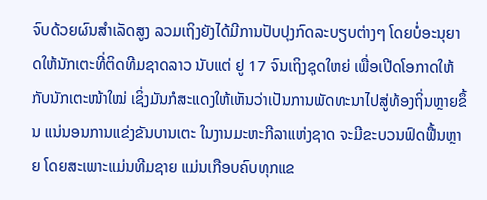ຈົບດ້ວຍຜົນສໍາເລັດສູງ ລວມເຖິງຍັງໄດ້ມີການປັບປຸງກົດລະບຽບຕ່າງໆ ໂດຍບໍ່ອະນຸຍາດໃຫ້ນັກເຕະທີ່ຕິດທີມຊາດລາວ ນັບແຕ່ ຢູ 17 ຈົນເຖິງຊຸດໃຫຍ່ ເພື່ອເປີດໂອກາດໃຫ້ກັບນັກເຕະໜ້າໃໝ່ ເຊິ່ງມັນກໍສະແດງໃຫ້ເຫັນວ່າເປັນການພັດທະນາໄປສູ່ທ້ອງຖິ່ນຫຼາຍຂຶ້ນ ແນ່ນອນການແຂ່ງຂັນບານເຕະ ໃນງານມະຫະກີລາແຫ່ງຊາດ ຈະມີຂະບວນຟົດຟື້ນຫຼາຍ ໂດຍສະເພາະແມ່ນທີມຊາຍ ແມ່ນເກືອບຄົບທຸກແຂ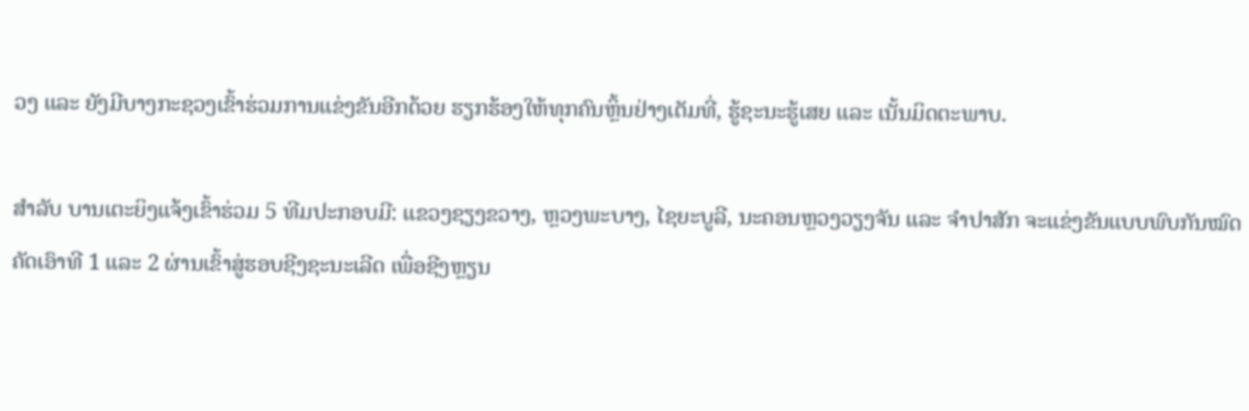ວງ ແລະ ຍັງມີບາງກະຊວງເຂົ້າຮ່ວມການແຂ່ງຂັນອີກດ້ວຍ ຮຽກຮ້ອງໃຫ້ທຸກຄົນຫຼິ້ນຢ່າງເຕັມທີ່, ຮູ້ຊະນະຮູ້ເສຍ ແລະ ເນັ້ນມິດຕະພາບ.

ສໍາລັບ ບານເຕະຍິງແຈ້ງເຂົ້າຮ່ວມ 5 ທີມປະກອບມີ: ແຂວງຊຽງຂວາງ, ຫຼວງພະບາງ, ໄຊຍະບູລີ, ນະຄອນຫຼວງວຽງຈັນ ແລະ ຈໍາປາສັກ ຈະແຂ່ງຂັນແບບພົບກັນໝົດ ຄັດເອົາທີ 1 ແລະ 2 ຜ່ານເຂົ້າສູ່ຮອບຊີງຊະນະເລີດ ເພື່ອຊີງຫຼຽນ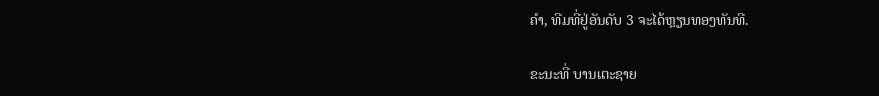ຄໍາ, ທີມທີ່ຢູ່ອັນດັບ 3 ຈະໄດ້ຫຼຽນທອງທັນທີ.

ຂະນະທີ່ ບານເຕະຊາຍ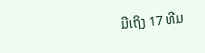ມີເຖິງ 17 ທີມ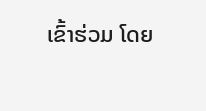ເຂົ້າຮ່ວມ ໂດຍ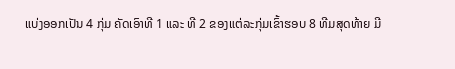ແບ່ງອອກເປັນ 4 ກຸ່ມ ຄັດເອົາທີ 1 ແລະ ທີ 2 ຂອງແຕ່ລະກຸ່ມເຂົ້າຮອບ 8 ທີມສຸດທ້າຍ ມີ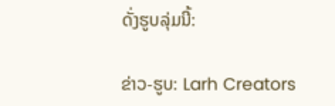ດັ່ງຮູບລຸ່ມນີ້:

ຂ່າວ-ຮູບ: Larh Creators